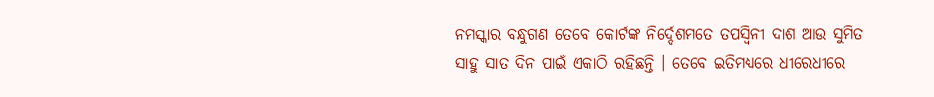ନମସ୍କାର ବନ୍ଧୁଗଣ ତେବେ କୋର୍ଟଙ୍କ ନିର୍ଦ୍ଦେଶମତେ ତପସ୍ୱିନୀ ଦାଶ ଆଉ ସୁମିତ ସାହୁ ସାତ ଦିନ ପାଇଁ ଏକାଠି ରହିଛନ୍ତି । ତେବେ ଇତିମଧ୍ୟରେ ଧୀରେଧୀରେ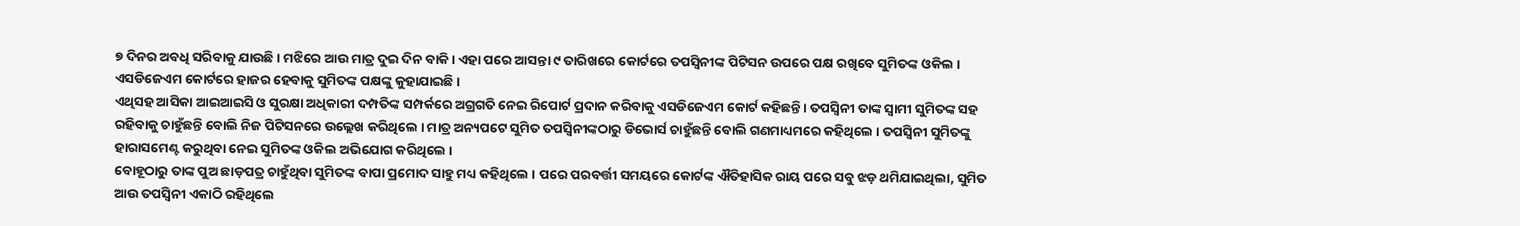୭ ଦିନର ଅବଧି ସରିବାକୁ ଯାଉଛି । ମଝିରେ ଆଉ ମାତ୍ର ଦୁଇ ଦିନ ବାକି । ଏହା ପରେ ଆସନ୍ତା ୯ ତାରିଖରେ କୋର୍ଟରେ ତପସ୍ୱିନୀଙ୍କ ପିଟିସନ ଉପରେ ପକ୍ଷ ରଖିବେ ସୁମିତଙ୍କ ଓକିଲ । ଏସଡିଜେଏମ କୋର୍ଟରେ ହାଜର ହେବାକୁ ସୁମିତଙ୍କ ପକ୍ଷଙ୍କୁ କୁହାଯାଇଛି ।
ଏଥିସହ ଆସିକା ଆଇଆଇସି ଓ ସୁରକ୍ଷା ଅଧିକାରୀ ଦମ୍ପତିଙ୍କ ସମ୍ପର୍କରେ ଅଗ୍ରଗତି ନେଇ ରିପୋର୍ଟ ପ୍ରଦାନ କରିବାକୁ ଏସଡିଜେଏମ କୋର୍ଟ କହିଛନ୍ତି । ତପସ୍ୱିନୀ ତାଙ୍କ ସ୍ୱାମୀ ସୁମିତଙ୍କ ସହ ରହିବାକୁ ଚାହୁଁଛନ୍ତି ବୋଲି ନିଜ ପିଟିସନରେ ଉଲ୍ଲେଖ କରିଥିଲେ । ମାତ୍ର ଅନ୍ୟପଟେ ସୁମିତ ତପସ୍ୱିନୀଙ୍କଠାରୁ ଡିଭୋର୍ସ ଚାହୁଁଛନ୍ତି ବୋଲି ଗଣମାଧ୍ୟମରେ କହିଥିଲେ । ତପସ୍ୱିନୀ ସୁମିତଙ୍କୁ ହାରାସମେଣ୍ଟ କରୁଥିବା ନେଇ ସୁମିତଙ୍କ ଓକିଲ ଅଭିଯୋଗ କରିଥିଲେ ।
ବୋହୂଠାରୁ ତାଙ୍କ ପୁଅ ଛାଡ଼ପତ୍ର ଚାହୁଁଥିବା ସୁମିତଙ୍କ ବାପା ପ୍ରମୋଦ ସାହୁ ମଧ୍ୟ କହିଥିଲେ । ପରେ ପରବର୍ତ୍ତୀ ସମୟରେ କୋର୍ଟଙ୍କ ଐତିହାସିକ ରାୟ ପରେ ସବୁ ଝଡ଼ ଥମିଯାଇଥିଲା, ସୁମିତ ଆଉ ତପସ୍ୱିନୀ ଏକାଠି ରହିଥିଲେ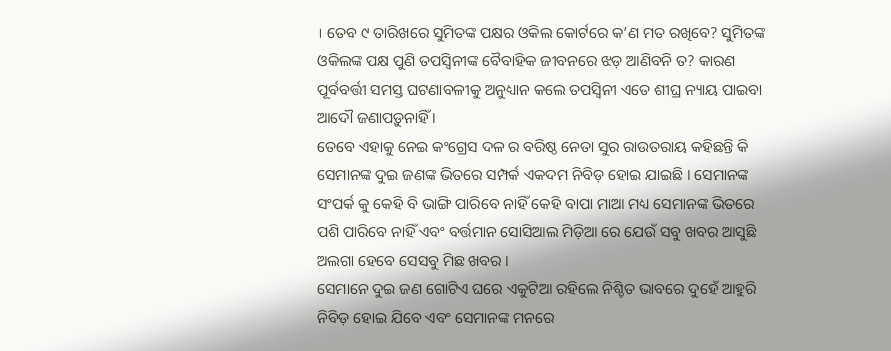। ତେବ ୯ ତାରିଖରେ ସୁମିତଙ୍କ ପକ୍ଷର ଓକିଲ କୋର୍ଟରେ କ’ଣ ମତ ରଖିବେ? ସୁମିତଙ୍କ ଓକିଲଙ୍କ ପକ୍ଷ ପୁଣି ତପସ୍ୱିନୀଙ୍କ ବୈବାହିକ ଜୀବନରେ ଝଡ଼ ଆଣିବନି ତ? କାରଣ ପୂର୍ବବର୍ତ୍ତୀ ସମସ୍ତ ଘଟଣାବଳୀକୁ ଅନୁଧ୍ୟାନ କଲେ ତପସ୍ୱିନୀ ଏତେ ଶୀଘ୍ର ନ୍ୟାୟ ପାଇବା ଆଦୌ ଜଣାପଡ଼ୁନାହିଁ ।
ତେବେ ଏହାକୁ ନେଇ କଂଗ୍ରେସ ଦଳ ର ବରିଷ୍ଠ ନେତା ସୁର ରାଉତରାୟ କହିଛନ୍ତି କି ସେମାନଙ୍କ ଦୁଇ ଜଣଙ୍କ ଭିତରେ ସମ୍ପର୍କ ଏକଦମ ନିବିଡ଼ ହୋଇ ଯାଇଛି । ସେମାନଙ୍କ ସଂପର୍କ କୁ କେହି ବି ଭାଙ୍ଗି ପାରିବେ ନାହିଁ କେହି ବାପା ମାଆ ମଧ୍ୟ ସେମାନଙ୍କ ଭିତରେ ପଶି ପାରିବେ ନାହିଁ ଏବଂ ବର୍ତ୍ତମାନ ସୋସିଆଲ ମିଡ଼ିଆ ରେ ଯେଉଁ ସବୁ ଖବର ଆସୁଛି ଅଲଗା ହେବେ ସେସବୁ ମିଛ ଖବର ।
ସେମାନେ ଦୁଇ ଜଣ ଗୋଟିଏ ଘରେ ଏକୁଟିଆ ରହିଲେ ନିଶ୍ଚିତ ଭାବରେ ଦୁହେଁ ଆହୁରି ନିବିଡ଼ ହୋଇ ଯିବେ ଏବଂ ସେମାନଙ୍କ ମନରେ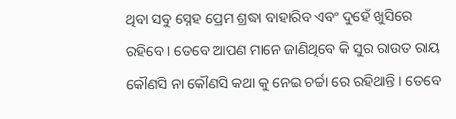ଥିବା ସବୁ ସ୍ନେହ ପ୍ରେମ ଶ୍ରଦ୍ଧା ବାହାରିବ ଏବଂ ଦୁହେଁ ଖୁସିରେ ରହିବେ । ତେବେ ଆପଣ ମାନେ ଜାଣିଥିବେ କି ସୁର ରାଉତ ରାୟ କୌଣସି ନା କୌଣସି କଥା କୁ ନେଇ ଚର୍ଚ୍ଚା ରେ ରହିଥାନ୍ତି । ତେବେ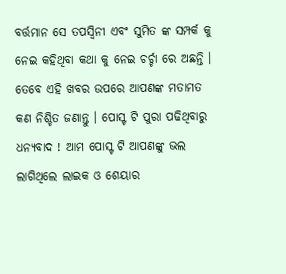ବର୍ତ୍ତମାନ ସେ ତପସ୍ୱିନୀ ଏବଂ ସୁମିତ ଙ୍କ ସମ୍ପର୍କ କୁ ନେଇ କହିଥିବା କଥା କୁ ନେଇ ଚର୍ଚ୍ଚା ରେ ଅଛନ୍ତି ।
ତେବେ ଏହି ଖବର ଉପରେ ଆପଣଙ୍କ ମତାମତ କଣ ନିଶ୍ଚିତ ଜଣାନ୍ତୁ । ପୋସ୍ଟ ଟି ପୁରା ପଢିଥିବାରୁ ଧନ୍ୟବାଦ ! ଆମ ପୋସ୍ଟ ଟି ଆପଣଙ୍କୁ ଭଲ ଲାଗିଥିଲେ ଲାଇକ ଓ ଶେୟାର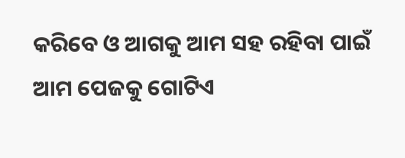କରିବେ ଓ ଆଗକୁ ଆମ ସହ ରହିବା ପାଇଁ ଆମ ପେଜକୁ ଗୋଟିଏ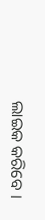ଲାଇକ କରିବେ ।